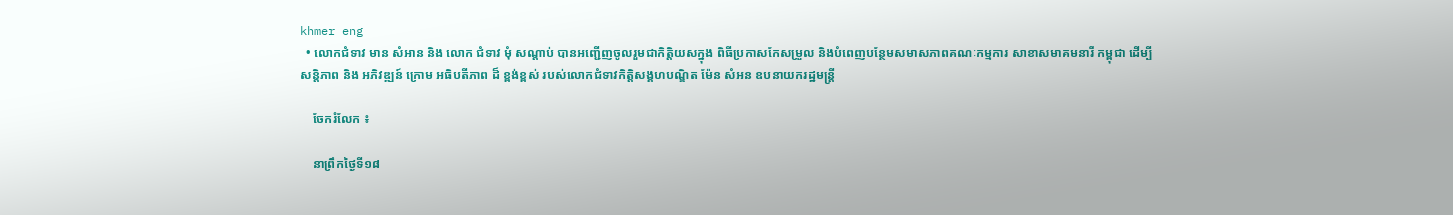khmer eng
  • លោកជំទាវ មាន សំអាន និង លោក ជំទាវ មុំ សណ្តាប់ បានអញ្ជេីញចូលរួមជាកិត្តិយសក្នុង ពិធីប្រកាសកែសម្រួល និងបំពេញបន្ថែមសមាសភាពគណៈកម្មការ សាខាសមាគមនារី កម្ពុជា ដើម្បី សន្តិភាព និង អភិវឌ្ឍន៍ ក្រោម អធិបតីភាព ដ៏ ខ្ពង់ខ្ពស់ របស់លោកជំទាវកិត្តិសង្គហបណ្ឌិត ម៉ែន សំអន ឧបនាយករដ្ឋមន្ត្រី

    ចែករំលែក ៖

    នាព្រឹកថ្ងៃទី១៨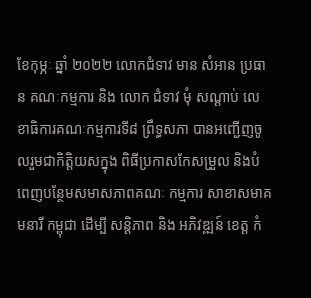ខែកុម្ភៈ ឆ្នាំ ២០២២ លោកជំទាវ មាន សំអាន ប្រធាន គណៈកម្មការ និង លោក ជំទាវ មុំ សណ្តាប់ លេខាធិការគណៈកម្មការទី៨ ព្រឹទ្ធសភា បានអញ្ជេីញចូលរួមជាកិត្តិយសក្នុង ពិធីប្រកាសកែសម្រួល និងបំពេញបន្ថែមសមាសភាពគណៈ កម្មការ សាខាសមាគមនារី កម្ពុជា ដើម្បី សន្តិភាព និង អភិវឌ្ឍន៍ ខេត្ត កំ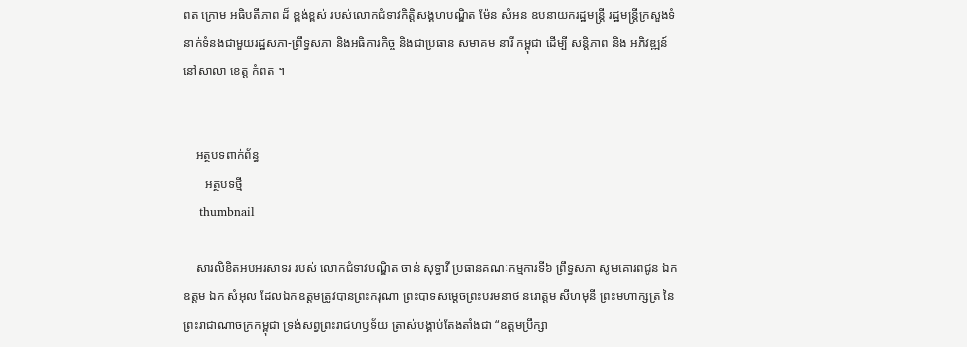ពត ក្រោម អធិបតីភាព ដ៏ ខ្ពង់ខ្ពស់ របស់លោកជំទាវកិត្តិសង្គហបណ្ឌិត ម៉ែន សំអន ឧបនាយករដ្ឋមន្ត្រី រដ្ឋមន្ត្រីក្រសួងទំនាក់ទំនងជាមួយរដ្ឋសភា-ព្រឹទ្ធសភា និងអធិការកិច្ច និងជាប្រធាន សមាគម នារី កម្ពុជា ដេីម្បី សន្តិភាព និង អភិវឌ្ឍន៍ នៅសាលា ខេត្ត កំពត ។


    អត្ថបទពាក់ព័ន្ធ
       អត្ថបទថ្មី
    thumbnail

    សារលិខិតអបអរសាទរ របស់ លោកជំទាវបណ្ឌិត ចាន់ សុទ្ធាវី ប្រធានគណៈកម្មការទី៦ ព្រឹទ្ធសភា សូមគោរពជូន ឯកឧត្តម ឯក សំអុល ដែលឯកឧត្តមត្រូវបានព្រះករុណា ព្រះបាទសម្តេចព្រះបរមនាថ នរោត្តម សីហមុនី ព្រះមហាក្សត្រ នៃព្រះរាជាណាចក្រកម្ពុជា ទ្រង់សព្វព្រះរាជហឫទ័យ ត្រាស់បង្គាប់តែងតាំងជា “ឧត្តមប្រឹក្សា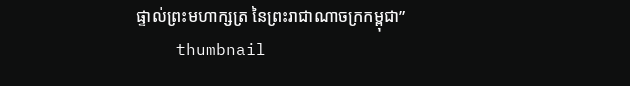ផ្ទាល់ព្រះមហាក្សត្រ នៃព្រះរាជាណាចក្រកម្ពុជា”
    thumbnail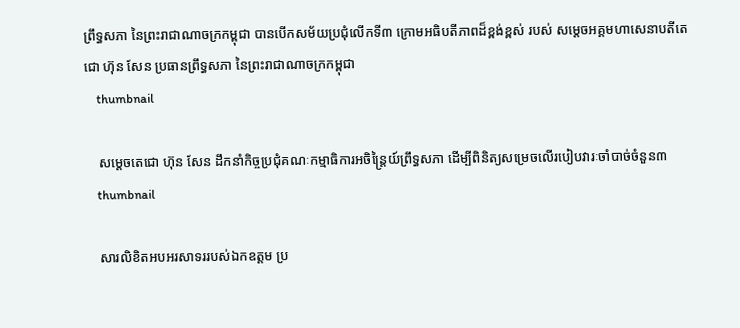ព្រឹទ្ធសភា នៃព្រះរាជាណាចក្រកម្ពុជា បានបើកសម័យប្រជុំលើកទី៣ ក្រោមអធិបតីភាពដ៏ខ្ពង់ខ្ពស់ របស់ សម្តេចអគ្គមហាសេនាបតីតេជោ ហ៊ុន សែន ប្រធានព្រឹទ្ធសភា នៃព្រះរាជាណាចក្រកម្ពុជា
    thumbnail

    សម្តេចតេជោ ហ៊ុន សែន ដឹកនាំកិច្ចប្រជុំគណៈកម្មាធិការអចិន្ត្រៃយ៍ព្រឹទ្ធសភា ដើម្បីពិនិត្យសម្រេចលើរបៀបវារៈចាំបាច់ចំនួន៣
    thumbnail

    សារលិខិតអបអរសាទររបស់ឯកឧត្តម ប្រ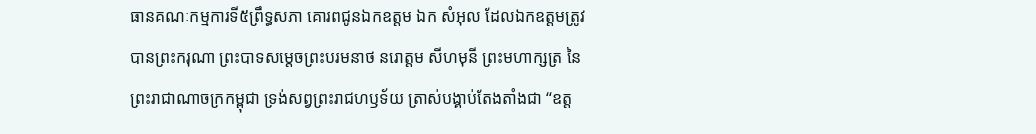ធានគណៈកម្មការទី៥ព្រឹទ្ធសភា គោរពជូនឯកឧត្តម ឯក សំអុល ដែលឯកឧត្តមត្រូវបានព្រះករុណា ព្រះបាទសម្តេចព្រះបរមនាថ នរោត្តម សីហមុនី ព្រះមហាក្សត្រ នៃព្រះរាជាណាចក្រកម្ពុជា ទ្រង់សព្វព្រះរាជហឫទ័យ ត្រាស់បង្គាប់តែងតាំងជា “ឧត្ត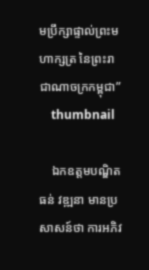មប្រឹក្សាផ្ទាល់ព្រះមហាក្សត្រ នៃព្រះរាជាណាចក្រកម្ពុជា”
    thumbnail

    ឯកឧត្តមបណ្ឌិត ធន់ វឌ្ឍនា មានប្រសាសន៍ថា ការអភិវ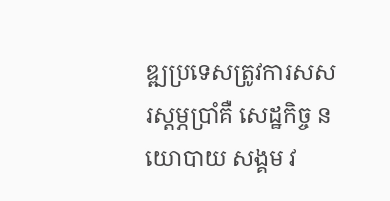ឌ្ឍប្រទេសត្រូវការសសរស្តម្ភប្រាំគឺ សេដ្ឋកិច្ច នយោបាយ សង្គម វ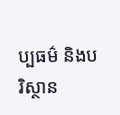ប្បធម៌ និងបរិស្ថាន